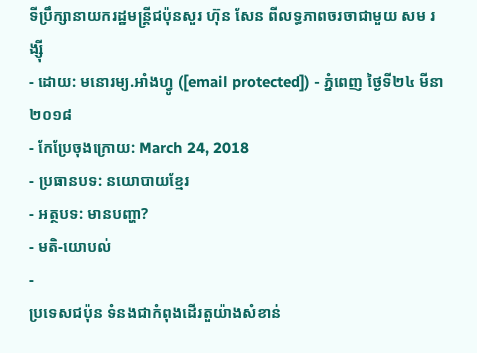ទីប្រឹក្សានាយករដ្ឋមន្ត្រីជប៉ុនសួរ ហ៊ុន សែន ពីលទ្ធភាពចរចាជាមួយ សម រង្ស៊ី
- ដោយ: មនោរម្យ.អាំងហ្វូ ([email protected]) - ភ្នំពេញ ថ្ងៃទី២៤ មីនា ២០១៨
- កែប្រែចុងក្រោយ: March 24, 2018
- ប្រធានបទ: នយោបាយខ្មែរ
- អត្ថបទ: មានបញ្ហា?
- មតិ-យោបល់
-
ប្រទេសជប៉ុន ទំនងជាកំពុងដើរតួយ៉ាងសំខាន់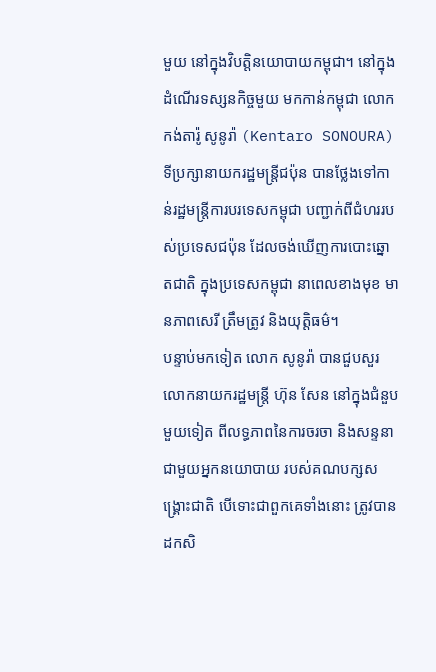មួយ នៅក្នុងវិបត្តិនយោបាយកម្ពុជា។ នៅក្នុងដំណើរទស្សនកិច្ចមួយ មកកាន់កម្ពុជា លោក កង់តារ៉ូ សូនូរ៉ា (Kentaro SONOURA) ទីប្រក្សានាយករដ្ឋមន្ត្រីជប៉ុន បានថ្លែងទៅកាន់រដ្ឋមន្ត្រីការបរទេសកម្ពុជា បញ្ជាក់ពីជំហររបស់ប្រទេសជប៉ុន ដែលចង់ឃើញការបោះឆ្នោតជាតិ ក្នុងប្រទេសកម្ពុជា នាពេលខាងមុខ មានភាពសេរី ត្រឹមត្រូវ និងយុត្តិធម៌។
បន្ទាប់មកទៀត លោក សូនូរ៉ា បានជួបសួរលោកនាយករដ្ឋមន្ត្រី ហ៊ុន សែន នៅក្នុងជំនួបមួយទៀត ពីលទ្ធភាពនៃការចរចា និងសន្ទនា ជាមួយអ្នកនយោបាយ របស់គណបក្សសង្គ្រោះជាតិ បើទោះជាពួកគេទាំងនោះ ត្រូវបានដកសិ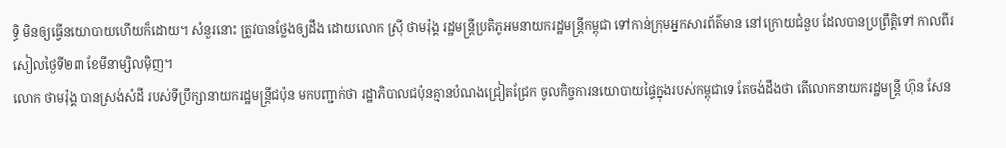ទ្ធិ មិនឲ្យធ្វើនយោបាយហើយក៏ដោយ។ សំនួរនោះ ត្រូវបានថ្លែងឲ្យដឹង ដោយលោក ស្រ៊ី ថាមរ៉ុង្គ រដ្ឋមន្ត្រីប្រតិភូអមនាយករដ្ឋមន្ត្រីកម្ពុជា ទៅកាន់ក្រុមអ្នកសារព័ត៌មាន នៅក្រោយជំនួប ដែលបានប្រព្រឹត្តិទៅ កាលពីរសៀលថ្ងៃទី២៣ ខែមីនាម្សិលម៉ិញ។
លោក ថាមរ៉ុង្គ បានស្រង់សំដី របស់ទីប្រឹក្សានាយករដ្ឋមន្ត្រីជប៉ុន មកបញ្ជាក់ថា រដ្ឋាភិបាលជប៉ុនគ្មានបំណងជ្រៀតជ្រែក ចូលកិច្ចការនយោបាយផ្ទៃក្នុងរបស់កម្ពុជាទេ តែចង់ដឹងថា តើលោកនាយករដ្ឋមន្ត្រី ហ៊ុន សែន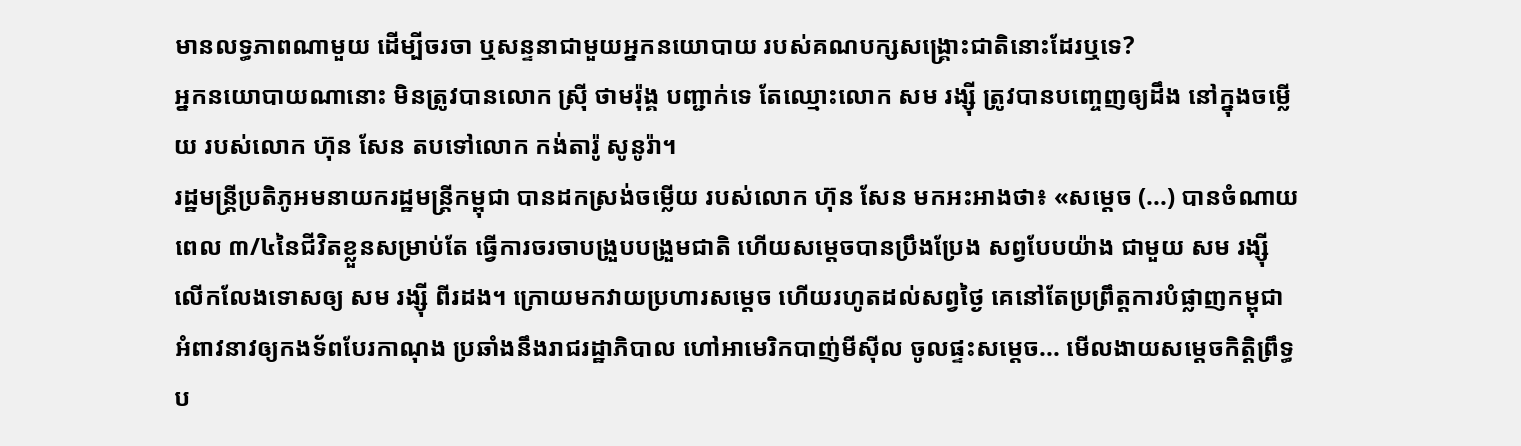មានលទ្ធភាពណាមួយ ដើម្បីចរចា ឬសន្ទនាជាមួយអ្នកនយោបាយ របស់គណបក្សសង្គ្រោះជាតិនោះដែរឬទេ?
អ្នកនយោបាយណានោះ មិនត្រូវបានលោក ស្រ៊ី ថាមរ៉ុង្គ បញ្ជាក់ទេ តែឈ្មោះលោក សម រង្ស៊ី ត្រូវបានបញ្ចេញឲ្យដឹង នៅក្នុងចម្លើយ របស់លោក ហ៊ុន សែន តបទៅលោក កង់តារ៉ូ សូនូរ៉ា។
រដ្ឋមន្ត្រីប្រតិភូអមនាយករដ្ឋមន្ត្រីកម្ពុជា បានដកស្រង់ចម្លើយ របស់លោក ហ៊ុន សែន មកអះអាងថា៖ «សម្តេច (...) បានចំណាយពេល ៣/៤នៃជីវិតខ្លួនសម្រាប់តែ ធ្វើការចរចាបង្រួបបង្រួមជាតិ ហើយសម្តេចបានប្រឹងប្រែង សព្វបែបយ៉ាង ជាមួយ សម រង្ស៊ី លើកលែងទោសឲ្យ សម រង្ស៊ី ពីរដង។ ក្រោយមកវាយប្រហារសម្តេច ហើយរហូតដល់សព្វថ្ងៃ គេនៅតែប្រព្រឹត្តការបំផ្លាញកម្ពុជា អំពាវនាវឲ្យកងទ័ពបែរកាណុង ប្រឆាំងនឹងរាជរដ្ឋាភិបាល ហៅអាមេរិកបាញ់មីស៊ីល ចូលផ្ទះសម្តេច... មើលងាយសម្តេចកិត្តិព្រឹទ្ធប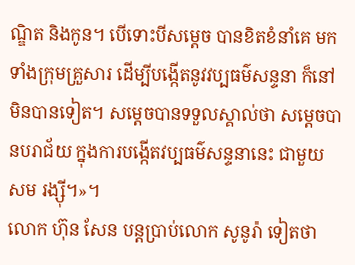ណ្ឌិត និងកូន។ បើទោះបីសម្តេច បានខិតខំនាំគេ មកទាំងក្រុមគ្រួសារ ដើម្បីបង្កើតនូវវប្បធម៌សន្ទនា ក៏នៅមិនបានទៀត។ សម្តេចបានទទួលស្គាល់ថា សម្តេចបានបរាជ័យ ក្នុងការបង្កើតវប្បធម៌សន្ទនានេះ ជាមួយ សម រង្ស៊ី។»។
លោក ហ៊ុន សែន បន្តប្រាប់លោក សូនូរ៉ា ទៀតថា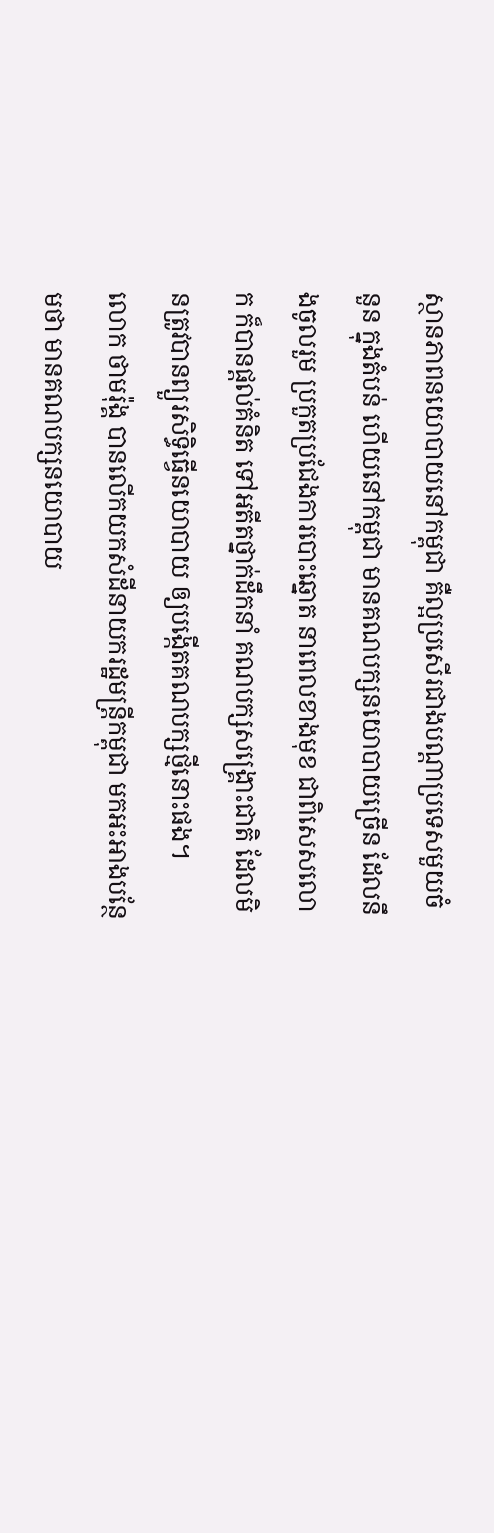ស្ថានភាពនយោបាយនៅកម្ពុជា គឺល្អប្រសើរជាងបណ្តាប្រទេសមួយចំនួន ក្នុងតំបន់ ហើយនៅកម្ពុជា មានគណបក្សនយោបាយច្រើន ដែលនឹងចូលរួម ប្រកួតប្រជែងការបោះឆ្នោត នាពេលខាងមុខ ជាពិសេសលោក ក៏បានផ្ដល់គំនិត ទៅអតីតថ្នាក់ដឹកនាំ គណបក្សសង្គ្រោះជាតិ ដែលមិនត្រូវបានព្យួរសិទ្ធិធ្វើនយោបាយ ឲ្យបង្កើតគណបក្សថ្មីនោះផង។
លោក ថាមរ៉ុង្គ បានលើកយកសំដីនាយករដ្ឋមន្ត្រីកម្ពុជា មកអះអាងបន្ថែមថា មានគណបក្សនយោបាយ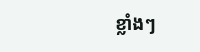ខ្លាំងៗ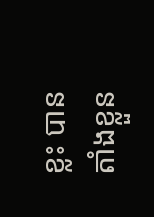ខ្លះ បានតាំងខ្លួន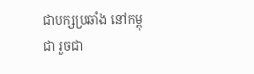ជាបក្សប្រឆាំង នៅកម្ពុជា រួចជា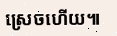ស្រេចហើយ៕